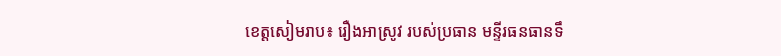ខេត្តសៀមរាប៖ រឿងអាស្រូវ របស់ប្រធាន មន្ទីរធនធានទឹ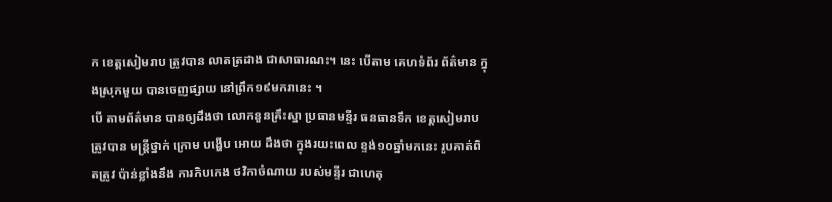ក ខេត្តសៀមរាប ត្រូវបាន លាតត្រដាង ជាសាធារណះ។ នេះ បើតាម គេហទំព័រ ព័ត៌មាន ក្នុងស្រុកមួយ បានចេញផ្សាយ នៅព្រឹក១៩មករានេះ ។
បើ តាមព័ត៌មាន បានឲ្យដឹងថា លោកនួនគ្រឹះស្នា ប្រធានមន្ទីរ ធនធានទឹក ខេត្តសៀមរាប ត្រូវបាន មន្ត្រីថ្នាក់ ក្រោម បង្ហើប អោយ ដឹងថា ក្នុងរយះពេល ខ្ទង់១០ឆ្នាំមកនេះ រូបគាត់ពិតត្រូវ ប៉ាន់ខ្លាំងនឹង ការកិបកេង ថវិកាចំណាយ របស់មន្ទីរ ជាហេតុ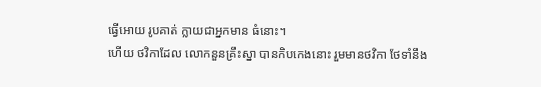ធ្វើអោយ រូបគាត់ ក្លាយជាអ្នកមាន ធំនោះ។
ហើយ ថវិកាដែល លោកនួនគ្រឹះស្នា បានកិបកេងនោះ រួមមានថវិកា ថែទាំនឹង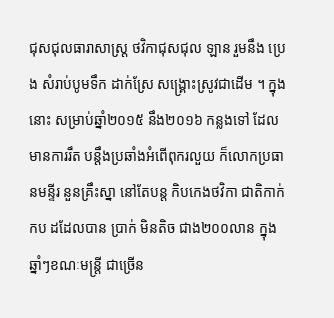ជុសជុលធារាសាស្ត្រ ថវិកាជុសជុល ឡាន រួមនឹង ប្រេង សំរាប់បូមទឹក ដាក់ស្រែ សង្គ្រោះស្រូវជាដើម ។ ក្នុងនោះ សម្រាប់ឆ្នាំ២០១៥ នឹង២០១៦ កន្លងទៅ ដែល មានការរឹត បន្តឹងប្រឆាំងអំពើពុករលួយ ក៏លោកប្រធានមន្ទីរ នួនគ្រឹះស្នា នៅតែបន្ត កិបកេងថវិកា ជាតិកាក់កប ដដែលបាន ប្រាក់ មិនតិច ជាង២០០លាន ក្នុងឆ្នាំៗខណៈមន្ត្រី ជាច្រើន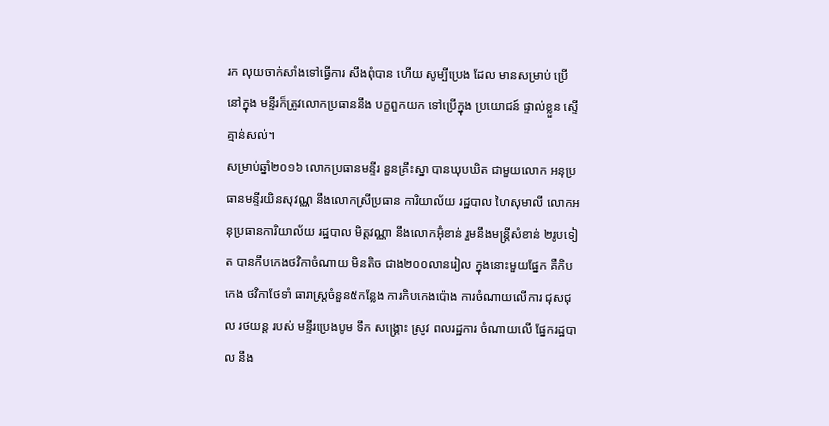រក លុយចាក់សាំងទៅធ្វើការ សឹងពុំបាន ហើយ សូម្បីប្រេង ដែល មានសម្រាប់ ប្រើនៅក្នុង មន្ទីរក៏ត្រូវលោកប្រធាននឹង បក្ខពួកយក ទៅប្រើក្នុង ប្រយោជន៍ ផ្ទាល់ខ្លួន ស្ទើគ្មាន់សល់។
សម្រាប់ឆ្នាំ២០១៦ លោកប្រធានមន្ទីរ នួនគ្រឹះស្នា បានឃុបឃិត ជាមួយលោក អនុប្រធានមន្ទីរយិនសុវណ្ណ នឹងលោកស្រីប្រធាន ការិយាល័យ រដ្ឋបាល ហៃសុមាលី លោកអនុប្រធានការិយាល័យ រដ្ឋបាល មិត្តវណ្ណា នឹងលោកអ៊ុំខាន់ រួមនឹងមន្ត្រីសំខាន់ ២រូបទៀត បានកឹបកេងថវិកាចំណាយ មិនតិច ជាង២០០លានរៀល ក្នុងនោះមួយផ្នែក គឺកិបកេង ថវិកាថែទាំ ធារាស្ត្រចំនួន៥កន្លែង ការកិបកេងប៉ោង ការចំណាយលើការ ជុសជុល រថយន្ត របស់ មន្ទីរប្រេងបូម ទឹក សង្គ្រោះ ស្រូវ ពលរដ្ឋការ ចំណាយលើ ផ្នែករដ្ឋបាល នឹង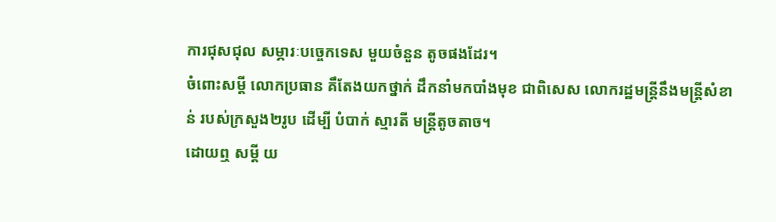ការជុសជុល សម្ភារៈបច្ចេកទេស មួយចំនួន តូចផងដែរ។
ចំពោះសម្ដី លោកប្រធាន គឹតែងយកថ្នាក់ ដឹកនាំមកបាំងមុខ ជាពិសេស លោករដ្ឋមន្ត្រីនឹងមន្ត្រីសំខាន់ របស់ក្រសួង២រូប ដើម្បី បំបាក់ ស្មារតី មន្ត្រីតូចតាច។
ដោយឮ សម្ដី យ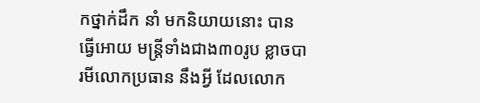កថ្នាក់ដឹក នាំ មកនិយាយនោះ បានធ្វើអោយ មន្ត្រីទាំងជាង៣០រូប ខ្លាចបារមីលោកប្រធាន នឹងអ្វី ដែលលោក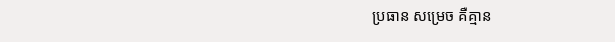ប្រធាន សម្រេច គឺគ្មាន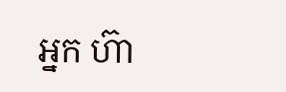អ្នក ហ៊ា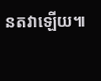នតវាឡើយ៕